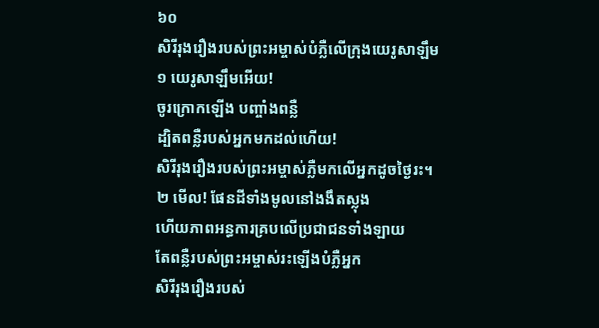៦០
សិរីរុងរឿងរបស់ព្រះអម្ចាស់បំភ្លឺលើក្រុងយេរូសាឡឹម
១ យេរូសាឡឹមអើយ!
ចូរក្រោកឡើង បញ្ចាំងពន្លឺ
ដ្បិតពន្លឺរបស់អ្នកមកដល់ហើយ!
សិរីរុងរឿងរបស់ព្រះអម្ចាស់ភ្លឺមកលើអ្នកដូចថ្ងៃរះ។
២ មើល! ផែនដីទាំងមូលនៅងងឹតស្លុង
ហើយភាពអន្ធការគ្របលើប្រជាជនទាំងឡាយ
តែពន្លឺរបស់ព្រះអម្ចាស់រះឡើងបំភ្លឺអ្នក
សិរីរុងរឿងរបស់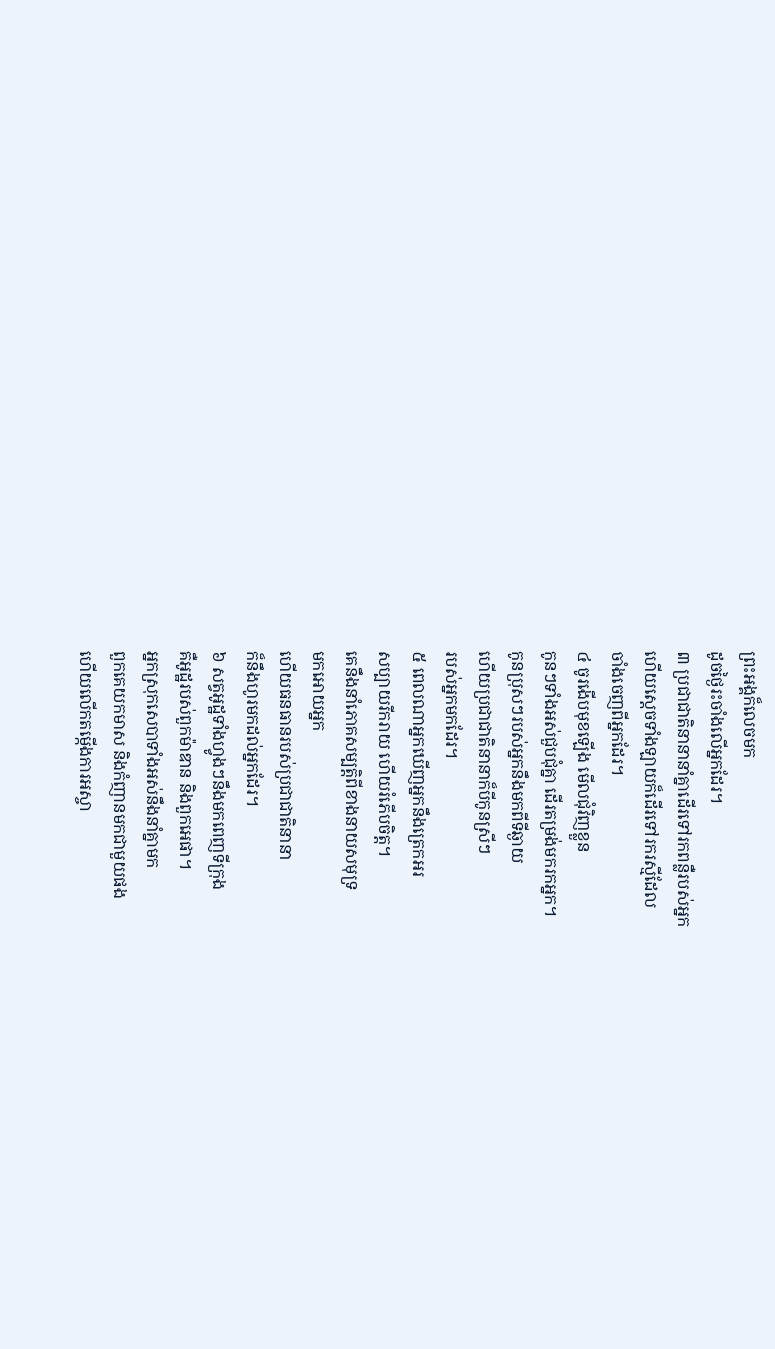ព្រះអង្គក៏លេចមក
ដូចថ្ងៃរះចាំងលើអ្នកដែរ។
៣ ប្រជាជាតិនានានាំគ្នាដើរទៅរកពន្លឺរបស់អ្នក
ហើយស្ដេចទាំងឡាយក៏ដើរទៅរករស្មីដែល
ចាំងចេញពីអ្នកដែរ។
៤ ចូរងើបមុខឡើង មើលជុំវិញខ្លួន
កូនៗទាំងអស់ជួបជុំគ្នា ដើរតម្រង់មករកអ្នក។
កូនប្រុសៗរបស់អ្នកនឹងមកពីទីឆ្ងាយ
ហើយប្រជាជាតិនានាក៏បីកូនស្រីៗ
របស់អ្នកមកដែរ។
៥ ពេលណាអ្នកឃើញអ្នកនឹងត្រេកអរ
សប្បាយរីករាយ ហើយរំភើបចិត្ត។
គេនឹងនាំភោគសម្បត្តិពីខាងនាយសមុទ្រ
មកអោយអ្នក
ហើយធនធានរបស់ប្រជាជាតិនានា
ក៏នឹងហូរមកដល់អ្នកដែរ។
៦ សត្វអូដ្ឋទាំងហ្វូងៗនឹងមកពេញទីក្រុង
គឺអូដ្ឋរបស់ពួកម៉ាឌាន និងពួកអេផា។
អ្នកស្រុកសេបាទាំងអស់នឹងនាំគ្នាមក
ពួកគេយកមាស និងកំញានមកជាមួយផង
ហើយលើកតម្កើងការអស្ចា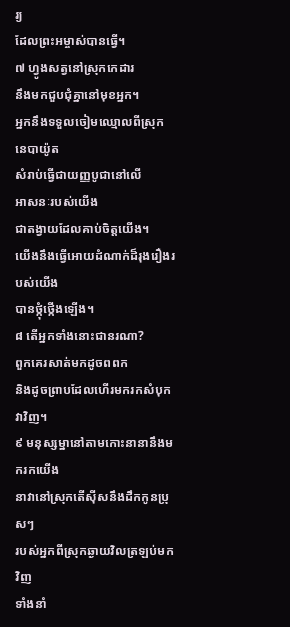រ្យ
ដែលព្រះអម្ចាស់បានធ្វើ។
៧ ហ្វូងសត្វនៅស្រុកកេដារ
នឹងមកជួបជុំគ្នានៅមុខអ្នក។
អ្នកនឹងទទួលចៀមឈ្មោលពីស្រុកនេបាយ៉ូត
សំរាប់ធ្វើជាយញ្ញបូជានៅលើ
អាសនៈរបស់យើង
ជាតង្វាយដែលគាប់ចិត្តយើង។
យើងនឹងធ្វើអោយដំណាក់ដ៏រុងរឿងរបស់យើង
បានថ្កុំថ្កើងឡើង។
៨ តើអ្នកទាំងនោះជានរណា?
ពួកគេរសាត់មកដូចពពក
និងដូចព្រាបដែលហើរមករកសំបុកវាវិញ។
៩ មនុស្សម្នានៅតាមកោះនានានឹងមករកយើង
នាវានៅស្រុកតើស៊ីសនឹងដឹកកូនប្រុសៗ
របស់អ្នកពីស្រុកឆ្ងាយវិលត្រឡប់មកវិញ
ទាំងនាំ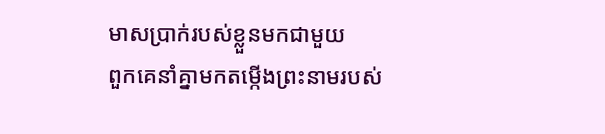មាសប្រាក់របស់ខ្លួនមកជាមួយ
ពួកគេនាំគ្នាមកតម្កើងព្រះនាមរបស់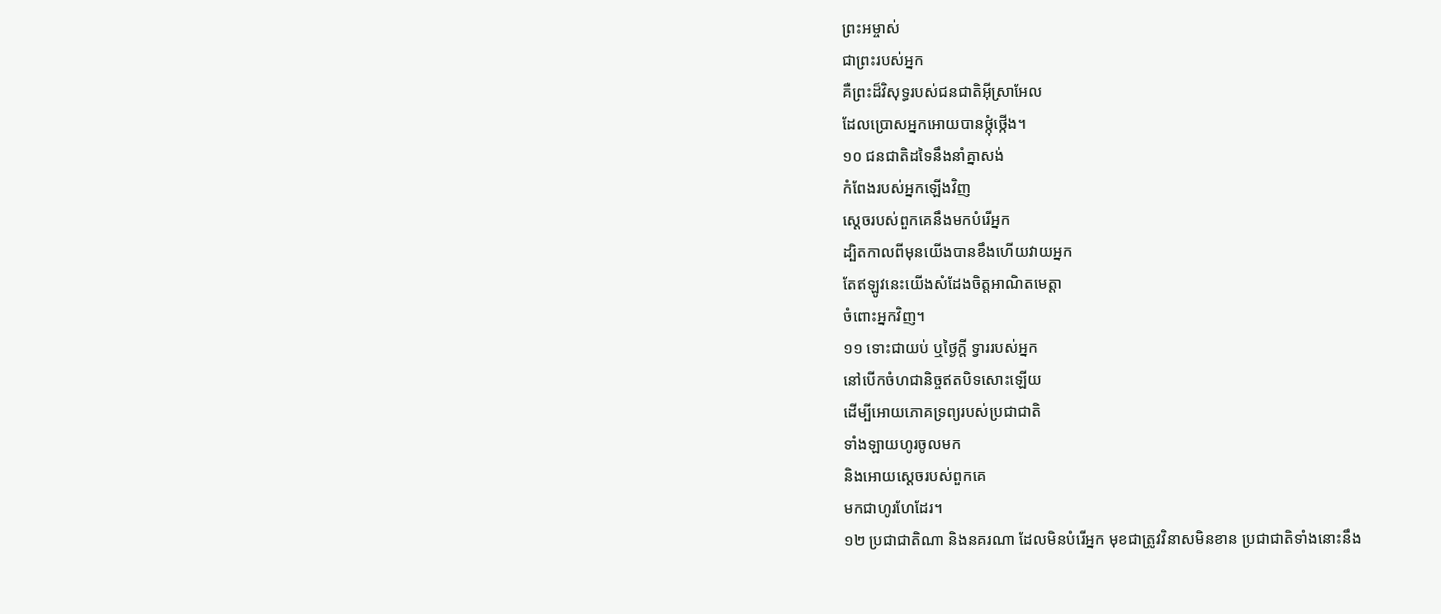ព្រះអម្ចាស់
ជាព្រះរបស់អ្នក
គឺព្រះដ៏វិសុទ្ធរបស់ជនជាតិអ៊ីស្រាអែល
ដែលប្រោសអ្នកអោយបានថ្កុំថ្កើង។
១០ ជនជាតិដទៃនឹងនាំគ្នាសង់
កំពែងរបស់អ្នកឡើងវិញ
ស្ដេចរបស់ពួកគេនឹងមកបំរើអ្នក
ដ្បិតកាលពីមុនយើងបានខឹងហើយវាយអ្នក
តែឥឡូវនេះយើងសំដែងចិត្តអាណិតមេត្តា
ចំពោះអ្នកវិញ។
១១ ទោះជាយប់ ឬថ្ងៃក្ដី ទ្វាររបស់អ្នក
នៅបើកចំហជានិច្ចឥតបិទសោះឡើយ
ដើម្បីអោយភោគទ្រព្យរបស់ប្រជាជាតិ
ទាំងឡាយហូរចូលមក
និងអោយស្ដេចរបស់ពួកគេ
មកជាហូរហែដែរ។
១២ ប្រជាជាតិណា និងនគរណា ដែលមិនបំរើអ្នក មុខជាត្រូវវិនាសមិនខាន ប្រជាជាតិទាំងនោះនឹង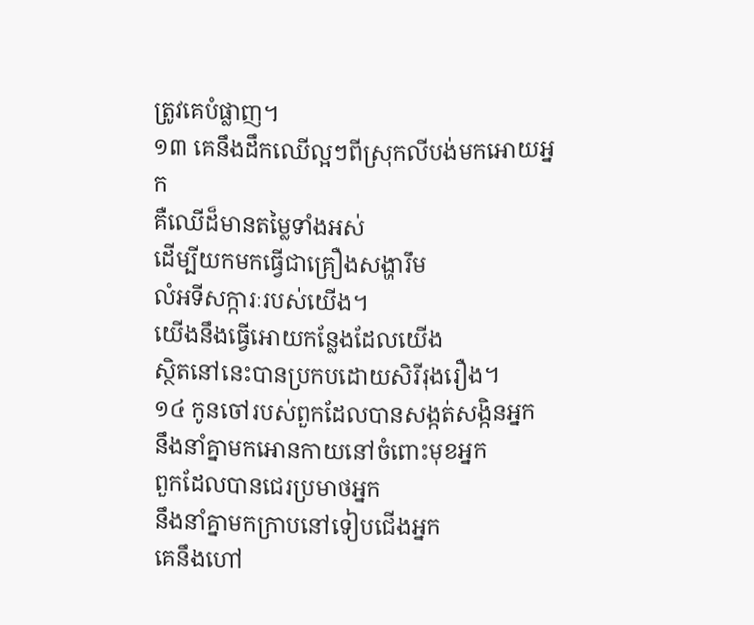ត្រូវគេបំផ្លាញ។
១៣ គេនឹងដឹកឈើល្អៗពីស្រុកលីបង់មកអោយអ្នក
គឺឈើដ៏មានតម្លៃទាំងអស់
ដើម្បីយកមកធ្វើជាគ្រឿងសង្ហារឹម
លំអទីសក្ការៈរបស់យើង។
យើងនឹងធ្វើអោយកន្លែងដែលយើង
ស្ថិតនៅនេះបានប្រកបដោយសិរីរុងរឿង។
១៤ កូនចៅរបស់ពួកដែលបានសង្កត់សង្កិនអ្នក
នឹងនាំគ្នាមកអោនកាយនៅចំពោះមុខអ្នក
ពួកដែលបានជេរប្រមាថអ្នក
នឹងនាំគ្នាមកក្រាបនៅទៀបជើងអ្នក
គេនឹងហៅ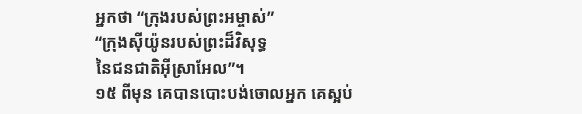អ្នកថា “ក្រុងរបស់ព្រះអម្ចាស់”
“ក្រុងស៊ីយ៉ូនរបស់ព្រះដ៏វិសុទ្ធ
នៃជនជាតិអ៊ីស្រាអែល”។
១៥ ពីមុន គេបានបោះបង់ចោលអ្នក គេស្អប់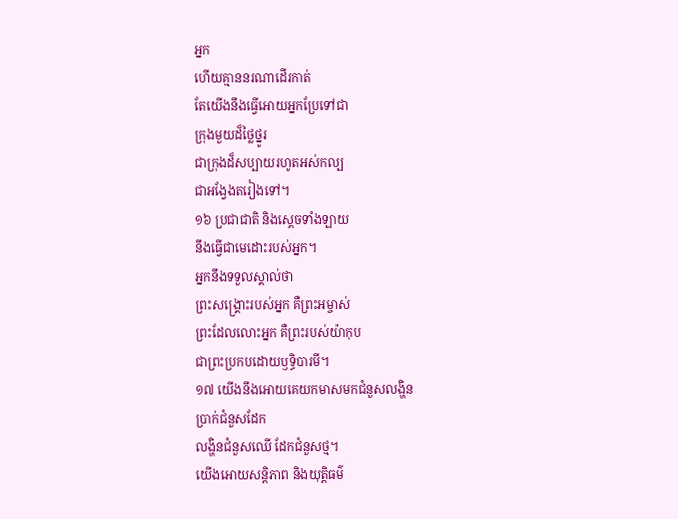អ្នក
ហើយគ្មាននរណាដើរកាត់
តែយើងនឹងធ្វើអោយអ្នកប្រែទៅជា
ក្រុងមួយដ៏ថ្លៃថ្នូរ
ជាក្រុងដ៏សប្បាយរហូតអស់កល្ប
ជាអង្វែងតរៀងទៅ។
១៦ ប្រជាជាតិ និងស្ដេចទាំងឡាយ
នឹងធ្វើជាមេដោះរបស់អ្នក។
អ្នកនឹងទទួលស្គាល់ថា
ព្រះសង្គ្រោះរបស់អ្នក គឺព្រះអម្ចាស់
ព្រះដែលលោះអ្នក គឺព្រះរបស់យ៉ាកុប
ជាព្រះប្រកបដោយឫទ្ធិបារមី។
១៧ យើងនឹងអោយគេយកមាសមកជំនួសលង្ហិន
ប្រាក់ជំនួសដែក
លង្ហិនជំនួសឈើ ដែកជំនួសថ្ម។
យើងអោយសន្តិភាព និងយុត្តិធម៌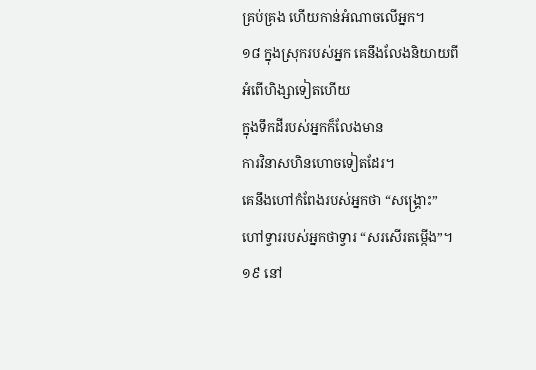គ្រប់គ្រង ហើយកាន់អំណាចលើអ្នក។
១៨ ក្នុងស្រុករបស់អ្នក គេនឹងលែងនិយាយពី
អំពើហិង្សាទៀតហើយ
ក្នុងទឹកដីរបស់អ្នកក៏លែងមាន
ការវិនាសហិនហោចទៀតដែរ។
គេនឹងហៅកំពែងរបស់អ្នកថា “សង្គ្រោះ”
ហៅទ្វាររបស់អ្នកថាទ្វារ “សរសើរតម្កើង”។
១៩ នៅ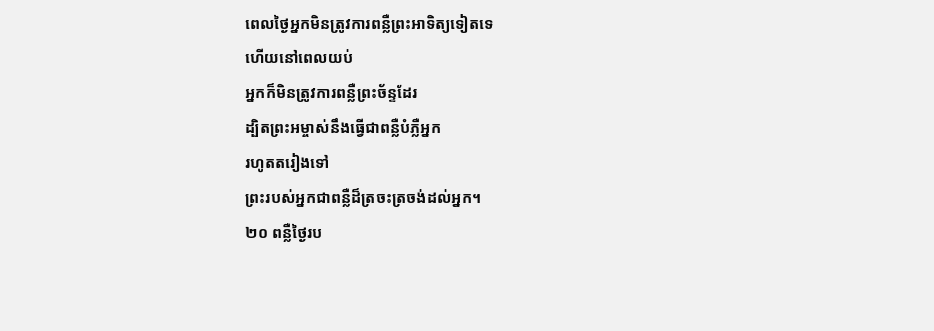ពេលថ្ងៃអ្នកមិនត្រូវការពន្លឺព្រះអាទិត្យទៀតទេ
ហើយនៅពេលយប់
អ្នកក៏មិនត្រូវការពន្លឺព្រះច័ន្ទដែរ
ដ្បិតព្រះអម្ចាស់នឹងធ្វើជាពន្លឺបំភ្លឺអ្នក
រហូតតរៀងទៅ
ព្រះរបស់អ្នកជាពន្លឺដ៏ត្រចះត្រចង់ដល់អ្នក។
២០ ពន្លឺថ្ងៃរប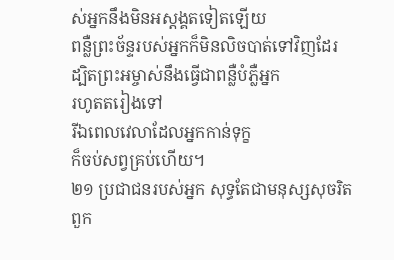ស់អ្នកនឹងមិនអស្ដង្គតទៀតឡើយ
ពន្លឺព្រះច័ន្ទរបស់អ្នកក៏មិនលិចបាត់ទៅវិញដែរ
ដ្បិតព្រះអម្ចាស់នឹងធ្វើជាពន្លឺបំភ្លឺអ្នក
រហូតតរៀងទៅ
រីឯពេលវេលាដែលអ្នកកាន់ទុក្ខ
ក៏ចប់សព្វគ្រប់ហើយ។
២១ ប្រជាជនរបស់អ្នក សុទ្ធតែជាមនុស្សសុចរិត
ពួក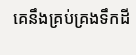គេនឹងគ្រប់គ្រងទឹកដី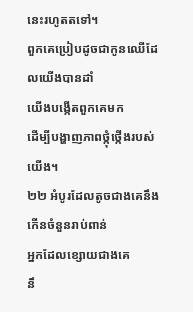នេះរហូតតទៅ។
ពួកគេប្រៀបដូចជាកូនឈើដែលយើងបានដាំ
យើងបង្កើតពួកគេមក
ដើម្បីបង្ហាញភាពថ្កុំថ្កើងរបស់យើង។
២២ អំបូរដែលតូចជាងគេនឹងកើនចំនួនរាប់ពាន់
អ្នកដែលខ្សោយជាងគេ
នឹ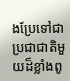ងប្រែទៅជាប្រជាជាតិមួយដ៏ខ្លាំងពូ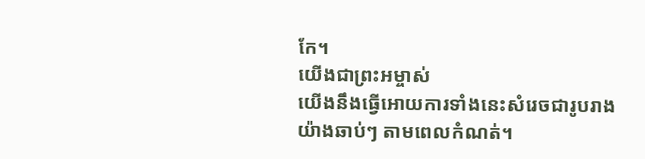កែ។
យើងជាព្រះអម្ចាស់
យើងនឹងធ្វើអោយការទាំងនេះសំរេចជារូបរាង
យ៉ាងឆាប់ៗ តាមពេលកំណត់។